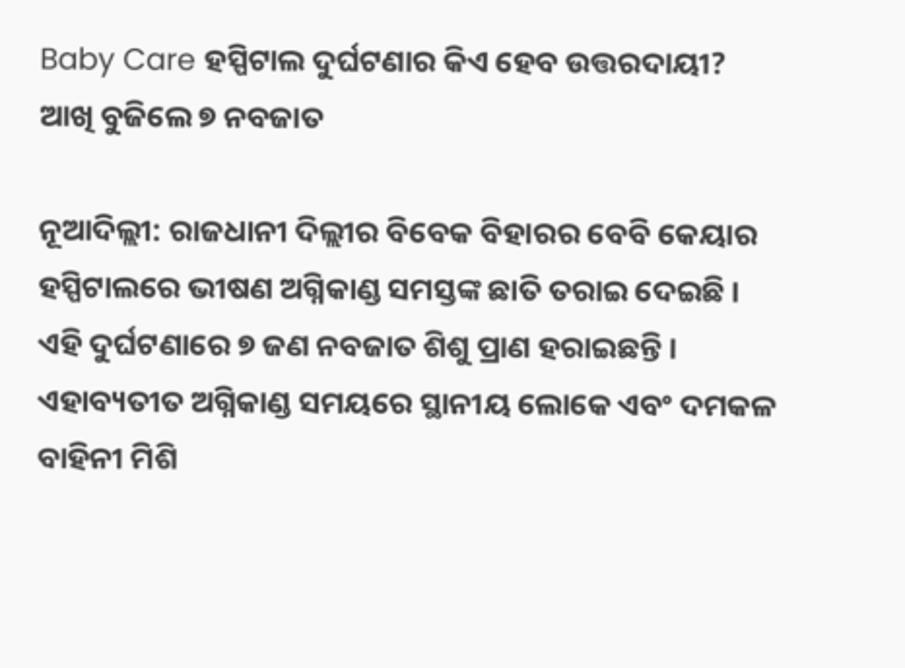Baby Care ହସ୍ପିଟାଲ ଦୁର୍ଘଟଣାର କିଏ ହେବ ଉତ୍ତରଦାୟୀ? ଆଖି ବୁଜିଲେ ୭ ନବଜାତ

ନୂଆଦିଲ୍ଲୀ: ରାଜଧାନୀ ଦିଲ୍ଲୀର ବିବେକ ବିହାରର ବେବି କେୟାର ହସ୍ପିଟାଲରେ ଭୀଷଣ ଅଗ୍ନିକାଣ୍ଡ ସମସ୍ତଙ୍କ ଛାତି ତରାଇ ଦେଇଛି । ଏହି ଦୁର୍ଘଟଣାରେ ୭ ଜଣ ନବଜାତ ଶିଶୁ ପ୍ରାଣ ହରାଇଛନ୍ତି । ଏହାବ୍ୟତୀତ ଅଗ୍ନିକାଣ୍ଡ ସମୟରେ ସ୍ଥାନୀୟ ଲୋକେ ଏବଂ ଦମକଳ ବାହିନୀ ମିଶି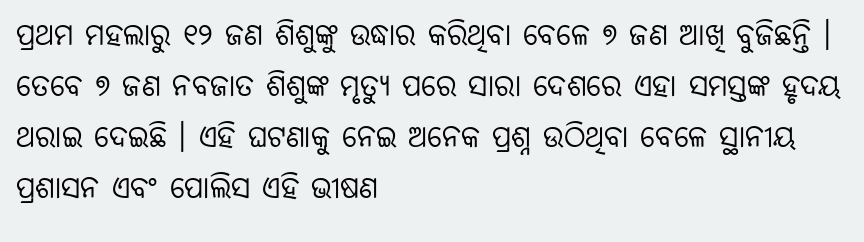ପ୍ରଥମ ମହଲାରୁ ୧୨ ଜଣ ଶିଶୁଙ୍କୁ ଉଦ୍ଧାର କରିଥିବା ବେଳେ ୭ ଜଣ ଆଖି ବୁଜିଛନ୍ତି । ତେବେ ୭ ଜଣ ନବଜାତ ଶିଶୁଙ୍କ ମୃତ୍ୟୁ ପରେ ସାରା ଦେଶରେ ଏହା ସମସ୍ତଙ୍କ ହୃଦୟ ଥରାଇ ଦେଇଛି । ଏହି ଘଟଣାକୁ ନେଇ ଅନେକ ପ୍ରଶ୍ନ ଉଠିଥିବା ବେଳେ ସ୍ଥାନୀୟ ପ୍ରଶାସନ ଏବଂ ପୋଲିସ ଏହି ଭୀଷଣ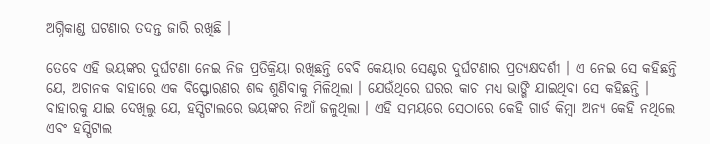ଅଗ୍ନିକାଣ୍ଡ ଘଟଣାର ତଦନ୍ତ ଜାରି ରଖିଛି ।

ତେବେ ଏହି ଭୟଙ୍କର ଦୁର୍ଘଟଣା ନେଇ ନିଜ ପ୍ରତିକ୍ରିୟା ରଖିଛନ୍ତି ବେବି କେୟାର ସେଣ୍ଟର ଦୁର୍ଘଟଣାର ପ୍ରତ୍ୟକ୍ଷଦର୍ଶୀ । ଏ ନେଇ ସେ କହିଛନ୍ତି ଯେ, ଅଚାନକ ବାହାରେ ଏକ ବିସ୍ଫୋରଣର ଶବ୍ଦ ଶୁଣିବାକୁ ମିଳିଥିଲା । ଯେଉଁଥିରେ ଘରର କାଚ ମଧ୍ୟ ଭାଙ୍ଗି ଯାଇଥିବା ସେ କହିଛନ୍ତି । ବାହାରକୁ ଯାଇ ଦେଖିଲୁ ଯେ, ହସ୍ପିଟାଲରେ ଭୟଙ୍କର ନିଆଁ ଜଳୁଥିଲା । ଏହି ସମୟରେ ସେଠାରେ କେହି ଗାର୍ଡ କିମ୍ବା ଅନ୍ୟ କେହି ନଥିଲେ ଏବଂ ହସ୍ପିଟାଲ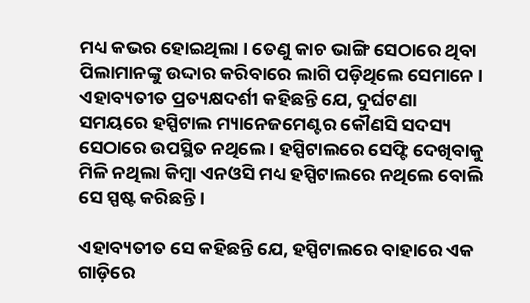ମଧ୍ୟ କଭର ହୋଇଥିଲା । ତେଣୁ କାଚ ଭାଙ୍ଗି ସେଠାରେ ଥିବା ପିଲାମାନଙ୍କୁ ଉଦ୍ଦାର କରିବାରେ ଲାଗି ପଡ଼ିଥିଲେ ସେମାନେ । ଏହାବ୍ୟତୀତ ପ୍ରତ୍ୟକ୍ଷଦର୍ଶୀ କହିଛନ୍ତି ଯେ, ଦୁର୍ଘଟଣା ସମୟରେ ହସ୍ପିଟାଲ ମ୍ୟାନେଜମେଣ୍ଟର କୌଣସି ସଦସ୍ୟ ସେଠାରେ ଉପସ୍ଥିତ ନଥିଲେ । ହସ୍ପିଟାଲରେ ସେଫ୍ଟି ଦେଖିବାକୁ ମିଳି ନଥିଲା କିମ୍ବା ଏନଓସି ମଧ୍ୟ ହସ୍ପିଟାଲରେ ନଥିଲେ ବୋଲି ସେ ସ୍ପଷ୍ଟ କରିଛନ୍ତି ।

ଏହାବ୍ୟତୀତ ସେ କହିଛନ୍ତି ଯେ, ହସ୍ପିଟାଲରେ ବାହାରେ ଏକ ଗାଡ଼ିରେ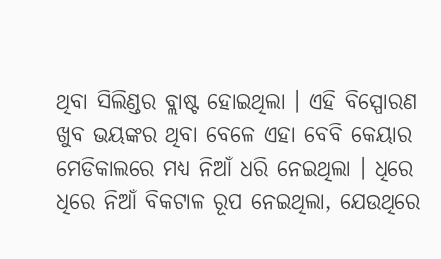ଥିବା ସିଲିଣ୍ଡର ବ୍ଲାଷ୍ଟ ହୋଇଥିଲା । ଏହି ବିସ୍ପୋରଣ ଖୁବ ଭୟଙ୍କର ଥିବା ବେଳେ ଏହା ବେବି କେୟାର ମେଡିକାଲରେ ମଧ୍ୟ ନିଆଁ ଧରି ନେଇଥିଲା । ଧିରେ ଧିରେ ନିଆଁ ବିକଟାଳ ରୂପ ନେଇଥିଲା, ଯେଉଥିରେ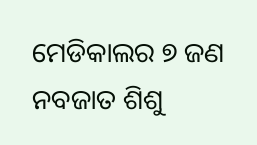ମେଡିକାଲର ୭ ଜଣ ନବଜାତ ଶିଶୁ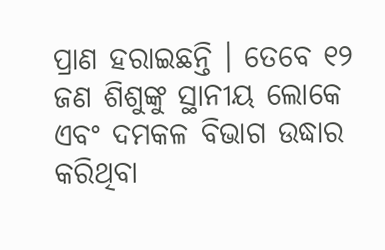ପ୍ରାଣ ହରାଇଛନ୍ତି । ତେବେ ୧୨ ଜଣ ଶିଶୁଙ୍କୁ ସ୍ଥାନୀୟ ଲୋକେ ଏବଂ ଦମକଳ ବିଭାଗ ଉଦ୍ଧାର କରିଥିବା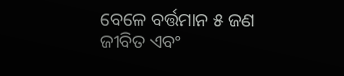ବେଳେ ବର୍ତ୍ତମାନ ୫ ଜଣ ଜୀବିତ ଏବଂ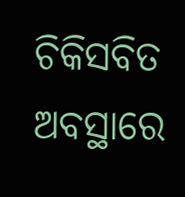ଚିକିସବିତ ଅବସ୍ଥାରେ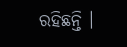ରହିଛନ୍ତି ।